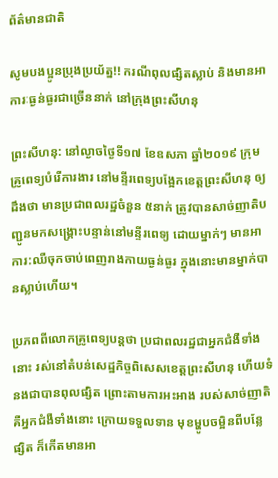ព័ត៌មានជាតិ

សូមបងប្អូនប្រុងប្រយ័ត្ន!! ករណីពុលផ្សិតស្លាប់ និងមានអាការៈធ្ងន់ធ្ងរជាច្រើននាក់ នៅក្រុងព្រះសីហនុ

ព្រះសីហនុ: នៅល្ងាចថ្ងៃទី១៧ ខែឧសភា ឆ្នាំ២០១៩ ក្រុមគ្រូពេទ្យបំរើការងារ នៅមន្ទីរពេទ្យបង្អែកខេត្តព្រះសីហនុ ឲ្យដឹងថា មានប្រជាពលរដ្ឋចំនួន ៥នាក់ ត្រូវបានសាច់ញាតិបញ្ជូនមកសង្គ្រោះបន្ទាន់នៅមន្ទីរពេទ្យ ដោយម្នាក់ៗ មានអាការ:ឈឺចុកចាប់ពេញរាងកាយធ្ងន់ធ្ងរ ក្នុងនោះមានម្នាក់បានស្លាប់ហើយ។

ប្រភពពីលោកគ្រូពេទ្យបន្តថា ប្រជាពលរដ្ឋជាអ្នកជំងឺទាំងនោះ រស់នៅតំបន់សេដ្ឋកិច្ចពិសេសខេត្តព្រះសីហនុ ហើយទំនងជាបានពុលផ្សិត ព្រោះតាមការអះអាង របស់សាច់ញាតិ គឺអ្នកជំងឺទាំងនោះ ក្រោយទទួលទាន មុខម្ហូបចម្អិនពីបន្លែផ្សិត ក៏កើតមានអា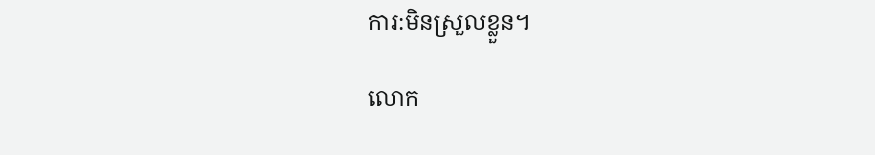ការ:មិនស្រួលខ្លួន។

លោក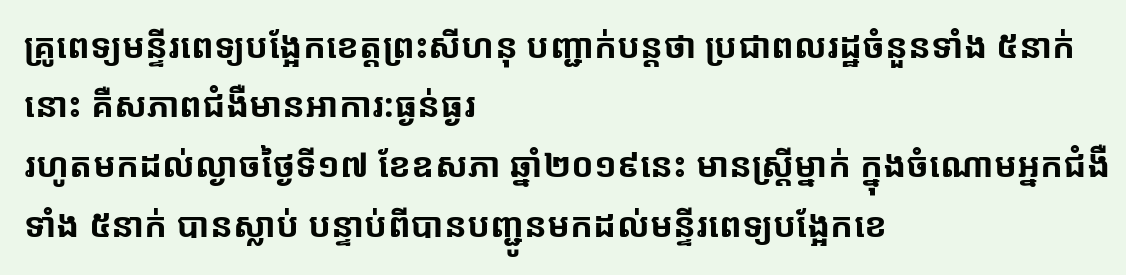គ្រូពេទ្យមន្ទីរពេទ្យបង្អែកខេត្តព្រះសីហនុ បញ្ជាក់បន្តថា ប្រជាពលរដ្ឋចំនួនទាំង ៥នាក់នោះ គឺសភាពជំងឺមានអាការ:ធ្ងន់ធ្ងរ
រហូតមកដល់ល្ងាចថ្ងៃទី១៧ ខែឧសភា ឆ្នាំ២០១៩នេះ មានស្ត្រីម្នាក់ ក្នុងចំណោមអ្នកជំងឺទាំង ៥នាក់ បានស្លាប់ បន្ទាប់ពីបានបញ្ជូនមកដល់មន្ទីរពេទ្យបង្អែកខេ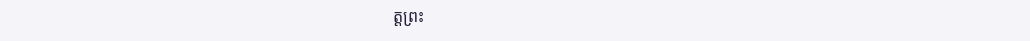ត្តព្រះ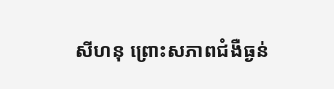សីហនុ ព្រោះសភាពជំងឺធ្ងន់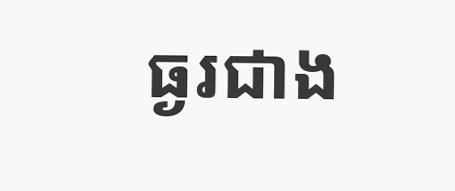ធ្ងរជាង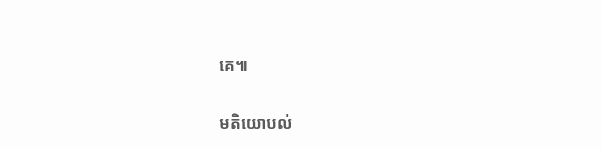គេ៕

មតិយោបល់